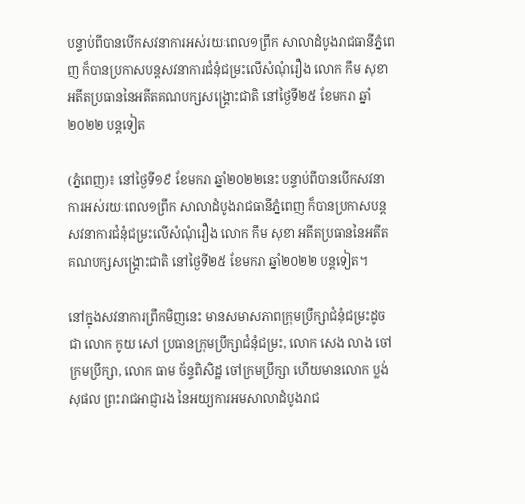បន្ទាប់ពីបានបើកសវនាការអស់រយៈពេល១ព្រឹក សាលាដំបូងរាជធានីភ្នំពេញ ក៏បានប្រកាសបន្តសវនាការជំនុំជម្រះលើសំណុំរឿង លោក កឹម សុខា អតីតប្រធាននៃអតីតគណបក្សសង្រ្គោះជាតិ នៅថ្ងៃទី២៥ ខែមករា ឆ្នាំ២០២២ បន្តទៀត

(ភ្នំពេញ)៖ នៅថ្ងៃទី១៩ ខែមករា ឆ្នាំ២០២២នេះ បន្ទាប់ពីបានបើកសវនាការអស់រយៈពេល១ព្រឹក សាលាដំបូងរាជធានីភ្នំពេញ ក៏បានប្រកាសបន្តសវនាការជំនុំជម្រះលើសំណុំរឿង លោក កឹម សុខា អតីតប្រធាននៃអតីតគណបក្សសង្រ្គោះជាតិ នៅថ្ងៃទី២៥ ខែមករា ឆ្នាំ២០២២ បន្តទៀត។

នៅក្នុងសវនាការព្រឹកមិញនេះ មានសមាសភាពក្រុមប្រឹក្សាជំនុំជម្រះដូចជា លោក កូយ សៅ ប្រធានក្រុមប្រឹក្សាជំនុំជម្រះ, លោក សេង លាង ចៅក្រមប្រឹក្សា, លោក ធាម ច័ន្ទពិសិដ្ឋ ចៅក្រមប្រឹក្សា ហើយមានលោក ប្លង់ សុផល ព្រះរាជអាជ្ញារង នៃអយ្យការអមសាលាដំបូងរាជ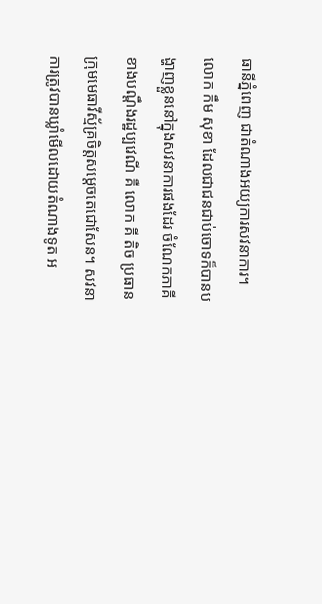ធានីភ្នំពេញ ជាតំណាងអយ្យការសវនាការ។ លោក កឹម សុខា ដែលជាជនជាប់ចោទក៏បានបង្ហាញខ្លួននៅក្នុងសវនាការផងដែរ ចំណែកភាគីខាងបណ្តឹងរដ្ឋប្បវេណី គឺ លោក គី តិច ប្រធានក្រុមមេធាវីស្ម័គ្រចិត្តសម្តេចតេជោសែន។ សវនាការត្រូវបានឃ្លាំមើលដោយតំណាងទូត អ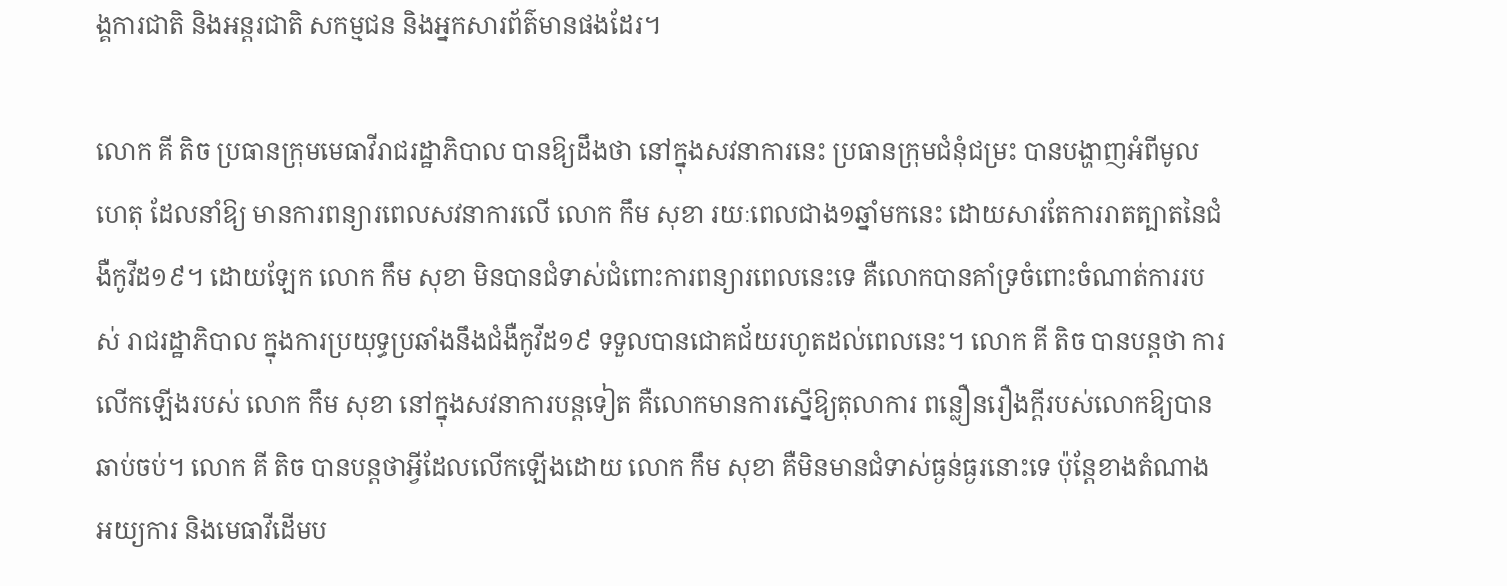ង្គការជាតិ និងអន្តរជាតិ សកម្មជន និងអ្នកសារព័ត៌មានផងដែរ។

លោក គី តិច ប្រធានក្រុមមេធាវីរាជរដ្ឋាភិបាល បានឱ្យដឹងថា នៅក្នុងសវនាការនេះ ប្រធានក្រុមជំនុំជម្រះ បានបង្ហាញអំពីមូលហេតុ ដែលនាំឱ្យ មានការពន្យារពេលសវនាការលើ លោក កឹម សុខា រយៈពេលជាង១ឆ្នាំមកនេះ ដោយសារតែការរាតត្បាតនៃជំងឺកូវីដ១៩។ ដោយឡែក លោក កឹម សុខា មិនបានជំទាស់ជំពោះការពន្យារពេលនេះទេ គឺលោកបានគាំទ្រចំពោះចំណាត់ការរបស់ រាជរដ្ឋាភិបាល ក្នុងការប្រយុទ្ធប្រឆាំងនឹងជំងឺកូវីដ១៩ ទទួលបានជោគជ័យរហូតដល់ពេលនេះ។ លោក គី តិច បានបន្តថា ការលើកឡើងរបស់ លោក កឹម សុខា នៅក្នុងសវនាការបន្តទៀត គឺលោកមានការស្នើឱ្យតុលាការ ពន្លឿនរឿងក្តីរបស់លោកឱ្យបានឆាប់ចប់។ លោក គី តិច បានបន្តថាអ្វីដែលលើកឡើងដោយ លោក កឹម សុខា គឺមិនមានជំទាស់ធ្ងន់ធ្ងរនោះទេ ប៉ុន្តែខាងតំណាងអយ្យការ និងមេធាវីដើមប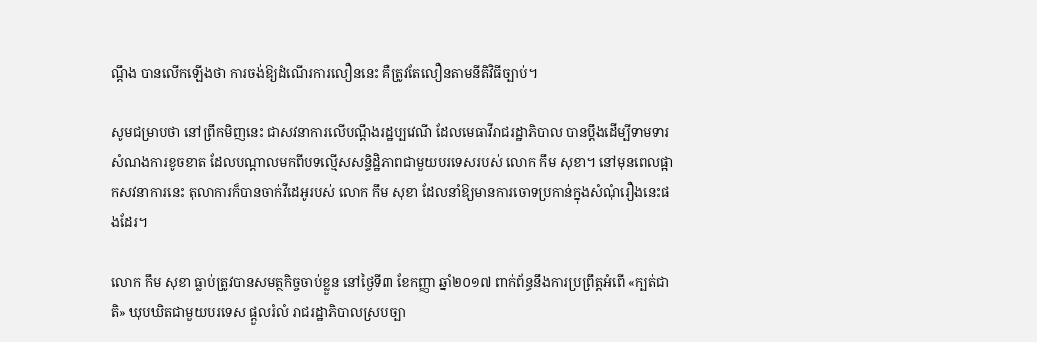ណ្តឹង បានលើកឡើងថា ការចង់ឱ្យដំណើរការលឿននេះ គឺត្រូវតែលឿនតាមនីតិវិធីច្បាប់។

សូមជម្រាបថា នៅព្រឹកមិញនេះ ជាសវនាការលើបណ្តឹងរដ្ឋប្បវេណី ដែលមេធាវីរាជរដ្ឋាភិបាល បានប្តឹងដើម្បីទាមទារសំណងការខូចខាត ដែលបណ្តាលមកពីបទល្មើសសន្ទិដ្ឋិភាពជាមួយបរទេសរបស់ លោក កឹម សុខា។ នៅមុនពេលផ្អាកសវនាការនេះ តុលាការក៏បានចាក់វីដេអូរបស់ លោក កឹម សុខា ដែលនាំឱ្យមានការចោទប្រកាន់ក្នុងសំណុំរឿងនេះផងដែរ។

លោក កឹម សុខា ធ្លាប់ត្រូវបានសមត្ថកិច្ចចាប់ខ្លួន នៅថ្ងៃទី៣ ខែកញ្ញា ឆ្នាំ២០១៧ ពាក់ព័ន្ធនឹងការប្រព្រឹត្តអំពើ «ក្បត់ជាតិ» ឃុបឃិតជាមួយបរទេស ផ្តួលរំលំ រាជរដ្ឋាភិបាលស្របច្បា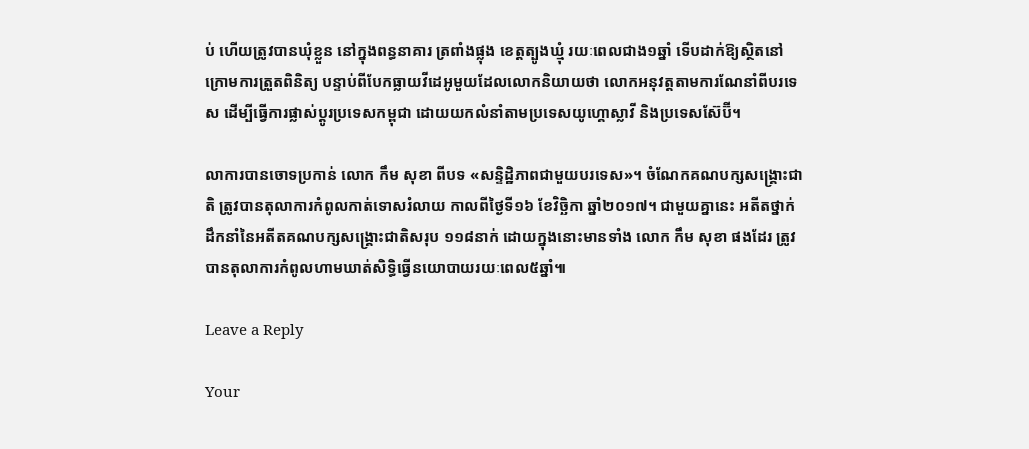ប់ ហើយត្រូវបានឃុំខ្លួន នៅក្នុងពន្ធនាគារ ត្រពាំងផ្លុង ខេត្តត្បូងឃ្មុំ រយៈពេលជាង១ឆ្នាំ ទើបដាក់ឱ្យស្ថិតនៅក្រោមការត្រួតពិនិត្យ បន្ទាប់ពីបែកធ្លាយវីដេអូមួយដែលលោកនិយាយថា លោកអនុវត្តតាមការណែនាំពីបរទេស ដើម្បីធ្វើការផ្លាស់ប្តូរប្រទេសកម្ពុជា ដោយយកលំនាំតាមប្រទេសយូហ្គោស្លាវី និងប្រទេសស៊ែប៊ី។

លាការបានចោទប្រកាន់ លោក កឹម សុខា ពីបទ «សន្ទិដ្ឋិភាពជាមួយបរទេស»។ ចំណែកគណបក្សសង្គ្រោះជាតិ ត្រូវបានតុលាការកំពូលកាត់ទោសរំលាយ កាលពីថ្ងៃទី១៦ ខែវិច្ឆិកា ឆ្នាំ២០១៧។ ជាមួយគ្នានេះ អតីតថ្នាក់ដឹកនាំនៃអតីតគណបក្សសង្គ្រោះជាតិសរុប ១១៨នាក់ ដោយក្នុងនោះមានទាំង លោក កឹម សុខា ផងដែរ ត្រូវបានតុលាការកំពូលហាមឃាត់សិទ្ធិធ្វើនយោបាយរយៈពេល៥ឆ្នាំ៕

Leave a Reply

Your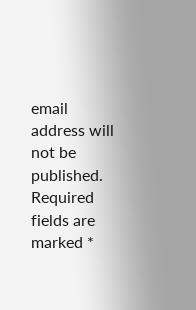email address will not be published. Required fields are marked *